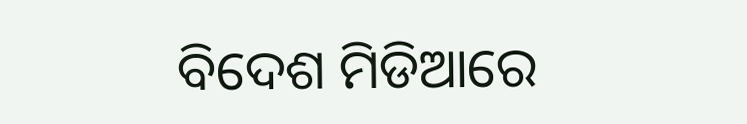ବିଦେଶ ମିଡିଆରେ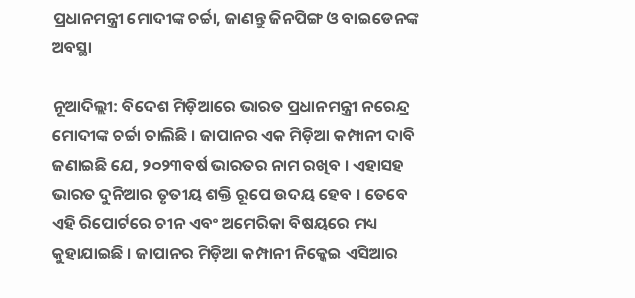ପ୍ରଧାନମନ୍ତ୍ରୀ ମୋଦୀଙ୍କ ଚର୍ଚ୍ଚା, ଜାଣନ୍ତୁ ଜିନପିଙ୍ଗ ଓ ବାଇଡେନଙ୍କ ଅବସ୍ଥା

ନୂଆଦିଲ୍ଲୀ: ବିଦେଶ ମିଡ଼ିଆରେ ଭାରତ ପ୍ରଧାନମନ୍ତ୍ରୀ ନରେନ୍ଦ୍ର ମୋଦୀଙ୍କ ଚର୍ଚ୍ଚା ଚାଲିଛି । ଜାପାନର ଏକ ମିଡ଼ିଆ କମ୍ପାନୀ ଦାବି ଜଣାଇଛି ଯେ, ୨୦୨୩ବର୍ଷ ଭାରତର ନାମ ରଖିବ । ଏହାସହ ଭାରତ ଦୁନିଆର ତୃତୀୟ ଶକ୍ତି ରୂପେ ଉଦୟ ହେବ । ତେବେ ଏହି ରିପୋର୍ଟରେ ଚୀନ ଏବଂ ଅମେରିକା ବିଷୟରେ ମଧ୍ୟ କୁହାଯାଇଛି । ଜାପାନର ମିଡ଼ିଆ କମ୍ପାନୀ ନିକ୍କେଇ ଏସିଆର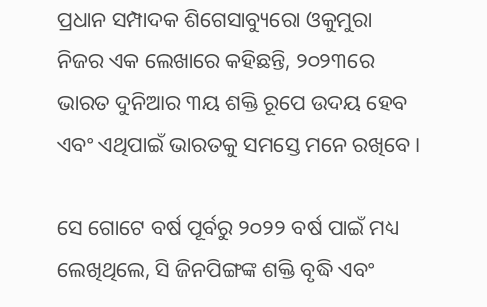ପ୍ରଧାନ ସମ୍ପାଦକ ଶିଗେସାବ୍ୟୁରୋ ଓକୁମୁରା ନିଜର ଏକ ଲେଖାରେ କହିଛନ୍ତି, ୨୦୨୩ରେ ଭାରତ ଦୁନିଆର ୩ୟ ଶକ୍ତି ରୂପେ ଉଦୟ ହେବ ଏବଂ ଏଥିପାଇଁ ଭାରତକୁ ସମସ୍ତେ ମନେ ରଖିବେ ।

ସେ ଗୋଟେ ବର୍ଷ ପୂର୍ବରୁ ୨୦୨୨ ବର୍ଷ ପାଇଁ ମଧ୍ୟ ଲେଖିଥିଲେ, ସି ଜିନପିଙ୍ଗଙ୍କ ଶକ୍ତି ବୃଦ୍ଧି ଏବଂ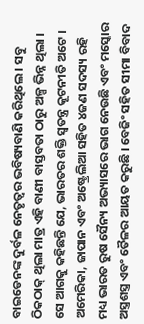ବାଇଡେନଙ୍କ ଦୁର୍ବଳ ନେତୃତ୍ୱର ଭବିଷ୍ୟବାଣି କରିଥିଲେ । ସବୁ ଠିକଠାକ୍ ଥିଲା ମାତ୍ର ଏହି ବାଣୀ ବାସ୍ତବତା ଠାରୁ ଅଳ୍ପ ଭିନ୍ନ ଥିଲା । ସେ ଆଗକୁ କହିଛନ୍ତି ଯେ, ଭାରତର ଶକ୍ତି ସ୍ୱତନ୍ତ୍ର କୂଟନୀତି ଅଟେ । ଅମେରିକା, ଜାପାନ ଏବଂ ଅଷ୍ଟ୍ରେଲିଆ ସହିତ ୪ଜଣ ସଦସ୍ୟ ରହି ମଧ୍ୟ ଭାରତ ରୁଷ ସୈନ୍ୟ ଅଭ୍ୟାସରେ ଭାଗ ନେଉଛି ଏବଂ ମସ୍କୋର ଅସ୍ତ୍ରଶସ୍ତ୍ର ଏବଂ ତୈଳର ଆୟତ କରୁଛି । ବେଜିଂ ସହିତ ସୀମା ବିବାଦ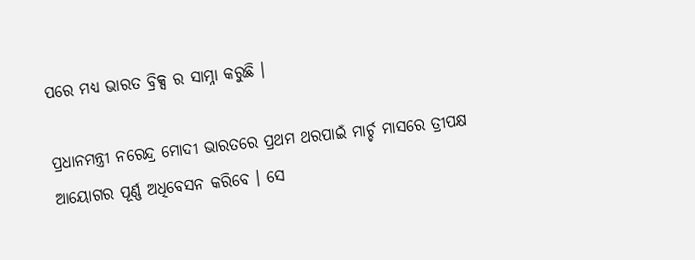ପରେ ମଧ୍ୟ ଭାରତ ବ୍ରିକ୍ସ ର ସାମ୍ନା କରୁଛି ।

ପ୍ରଧାନମନ୍ତ୍ରୀ ନରେନ୍ଦ୍ର ମୋଦୀ ଭାରତରେ ପ୍ରଥମ ଥରପାଇଁ ମାର୍ଚ୍ଚ ମାସରେ ତ୍ରୀପକ୍ଷ ଆୟୋଗର ପୂର୍ଣ୍ଣ ଅଧିବେସନ କରିବେ । ସେ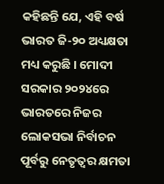କହିଛନ୍ତି ଯେ, ଏହି ବର୍ଷ ଭାରତ ଜି-୨୦ ଅଧ୍ୟକ୍ଷତା ମଧ୍ୟ କରୁଛି । ମୋଦୀ ସରକାର ୨୦୨୪ରେ ଭାରତରେ ନିଜର ଲୋକସଭା ନିର୍ବାଚନ ପୂର୍ବରୁ ନେତୃତ୍ୱର କ୍ଷମତା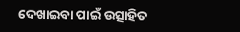ଦେଖାଇବା ପାଇଁ ଉତ୍ସାହିତ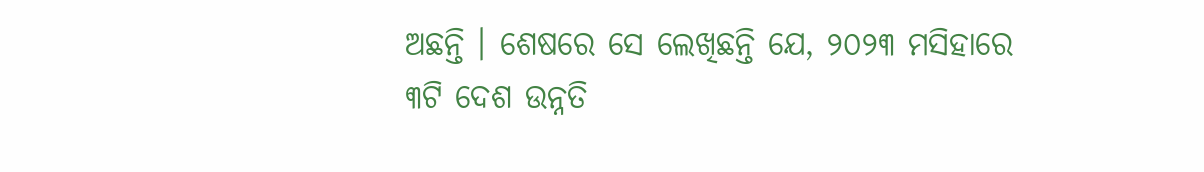ଅଛନ୍ତି । ଶେଷରେ ସେ ଲେଖିଛନ୍ତି ଯେ, ୨୦୨୩ ମସିହାରେ ୩ଟି ଦେଶ ଉନ୍ନତି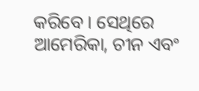କରିବେ । ସେଥିରେ ଆମେରିକା, ଚୀନ ଏବଂ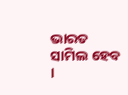ଭାରତ ସାମିଲ ହେବ ।